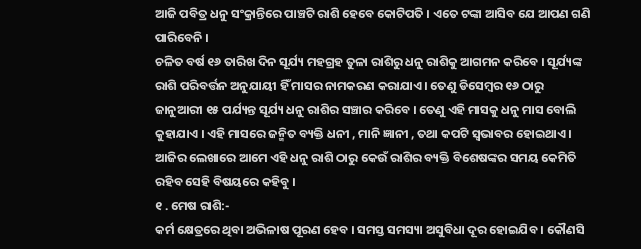ଆଜି ପବିତ୍ର ଧନୁ ସଂକ୍ରାନ୍ତିରେ ପାଞ୍ଚଟି ରାଶି ହେବେ କୋଟିପତି । ଏତେ ଟଙ୍କା ଆସିବ ଯେ ଆପଣ ଗଣି ପାରିବେନି ।
ଚଳିତ ବର୍ଷ ୧୬ ତାରିଖ ଦିନ ସୂର୍ଯ୍ୟ ମହଗ୍ରହ ତୁଳା ରାଶିରୁ ଧନୁ ରାଶିକୁ ଆଗମନ କରିବେ । ସୂର୍ଯ୍ୟଙ୍କ ରାଶି ପରିବର୍ତ୍ତନ ଅନୁଯାୟୀ ହିଁ ମାସର ନାମକରଣ କରାଯାଏ । ତେଣୁ ଡିସେମ୍ବର ୧୬ ଠାରୁ ଜାନୁଆରୀ ୧୫ ପର୍ଯ୍ୟନ୍ତ ସୂର୍ଯ୍ୟ ଧନୁ ରାଶିର ସଞ୍ଚାର କରିବେ । ତେଣୁ ଏହି ମାସକୁ ଧନୁ ମାସ ବୋଲି କୁହାଯାଏ । ଏହି ମାସରେ ଜନ୍ମିତ ବ୍ୟକ୍ତି ଧନୀ , ମାନି ଜ୍ଞାନୀ , ତଥା କପଟି ସ୍ୱଭାବର ହୋଇଥାଏ । ଆଜିର ଲେଖାରେ ଆମେ ଏହି ଧନୁ ରାଶି ଠାରୁ କେଉଁ ରାଶିର ବ୍ୟକ୍ତି ବିଶେଷଙ୍କର ସମୟ କେମିତି ରହିବ ସେହି ବିଷୟରେ କହିବୁ ।
୧ . ମେଷ ରାଶି:-
କର୍ମ କ୍ଷେତ୍ରରେ ଥିବା ଅଭିଳାଷ ପୂରଣ ହେବ । ସମସ୍ତ ସମସ୍ୟା ଅସୁବିଧା ଦୂର ହୋଇଯିବ । କୌଣସି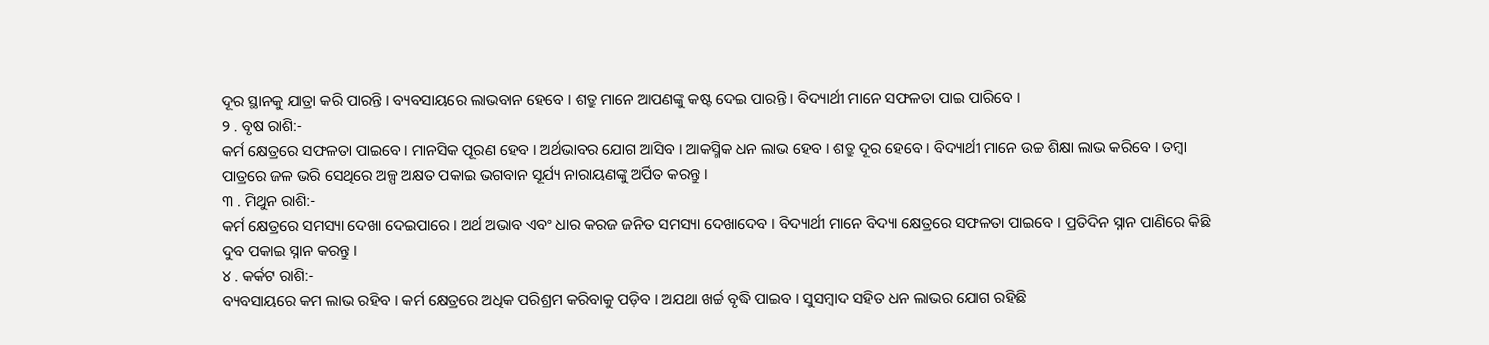ଦୂର ସ୍ଥାନକୁ ଯାତ୍ରା କରି ପାରନ୍ତି । ବ୍ୟବସାୟରେ ଲାଭବାନ ହେବେ । ଶତ୍ରୁ ମାନେ ଆପଣଙ୍କୁ କଷ୍ଟ ଦେଇ ପାରନ୍ତି । ବିଦ୍ୟାର୍ଥୀ ମାନେ ସଫଳତା ପାଇ ପାରିବେ ।
୨ . ବୃଷ ରାଶି:-
କର୍ମ କ୍ଷେତ୍ରରେ ସଫଳତା ପାଇବେ । ମାନସିକ ପୂରଣ ହେବ । ଅର୍ଥଭାବର ଯୋଗ ଆସିବ । ଆକସ୍ମିକ ଧନ ଲାଭ ହେବ । ଶତ୍ରୁ ଦୂର ହେବେ । ବିଦ୍ୟାର୍ଥୀ ମାନେ ଉଚ୍ଚ ଶିକ୍ଷା ଲାଭ କରିବେ । ତମ୍ବା ପାତ୍ରରେ ଜଳ ଭରି ସେଥିରେ ଅଳ୍ପ ଅକ୍ଷତ ପକାଇ ଭଗବାନ ସୂର୍ଯ୍ୟ ନାରାୟଣଙ୍କୁ ଅର୍ପିତ କରନ୍ତୁ ।
୩ . ମିଥୁନ ରାଶି:-
କର୍ମ କ୍ଷେତ୍ରରେ ସମସ୍ୟା ଦେଖା ଦେଇପାରେ । ଅର୍ଥ ଅଭାବ ଏବଂ ଧାର କରଜ ଜନିତ ସମସ୍ୟା ଦେଖାଦେବ । ବିଦ୍ୟାର୍ଥୀ ମାନେ ବିଦ୍ୟା କ୍ଷେତ୍ରରେ ସଫଳତା ପାଇବେ । ପ୍ରତିଦିନ ସ୍ନାନ ପାଣିରେ କିଛି ଦୁବ ପକାଇ ସ୍ନାନ କରନ୍ତୁ ।
୪ . କର୍କଟ ରାଶି:-
ବ୍ୟବସାୟରେ କମ ଲାଭ ରହିବ । କର୍ମ କ୍ଷେତ୍ରରେ ଅଧିକ ପରିଶ୍ରମ କରିବାକୁ ପଡ଼ିବ । ଅଯଥା ଖର୍ଚ୍ଚ ବୃଦ୍ଧି ପାଇବ । ସୁସମ୍ବାଦ ସହିତ ଧନ ଲାଭର ଯୋଗ ରହିଛି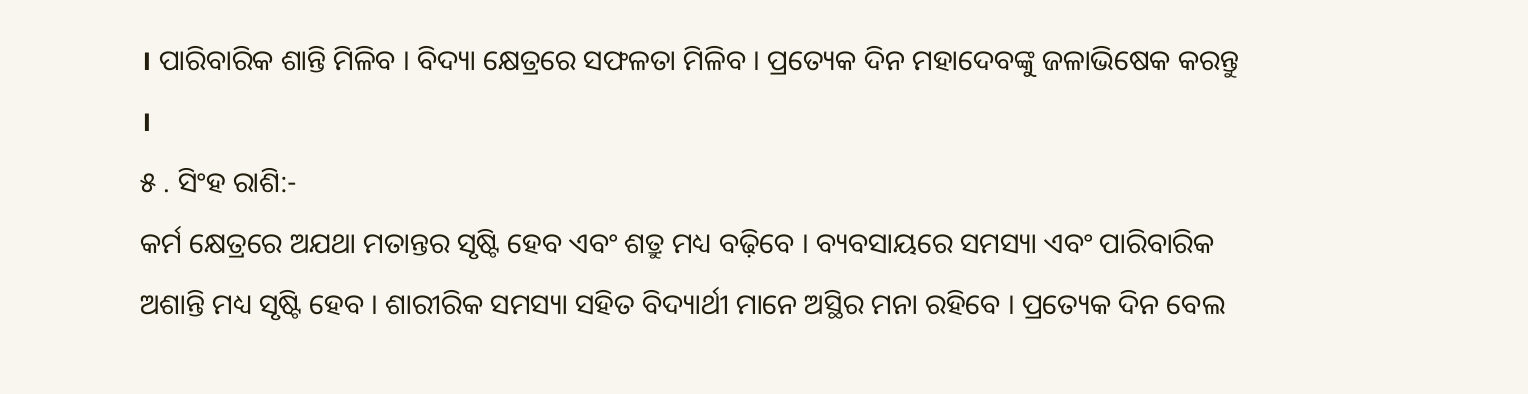। ପାରିବାରିକ ଶାନ୍ତି ମିଳିବ । ବିଦ୍ୟା କ୍ଷେତ୍ରରେ ସଫଳତା ମିଳିବ । ପ୍ରତ୍ୟେକ ଦିନ ମହାଦେବଙ୍କୁ ଜଳାଭିଷେକ କରନ୍ତୁ ।
୫ . ସିଂହ ରାଶି:-
କର୍ମ କ୍ଷେତ୍ରରେ ଅଯଥା ମତାନ୍ତର ସୃଷ୍ଟି ହେବ ଏବଂ ଶତ୍ରୁ ମଧ୍ୟ ବଢ଼ିବେ । ବ୍ୟବସାୟରେ ସମସ୍ୟା ଏବଂ ପାରିବାରିକ ଅଶାନ୍ତି ମଧ୍ୟ ସୃଷ୍ଟି ହେବ । ଶାରୀରିକ ସମସ୍ୟା ସହିତ ବିଦ୍ୟାର୍ଥୀ ମାନେ ଅସ୍ଥିର ମନା ରହିବେ । ପ୍ରତ୍ୟେକ ଦିନ ବେଲ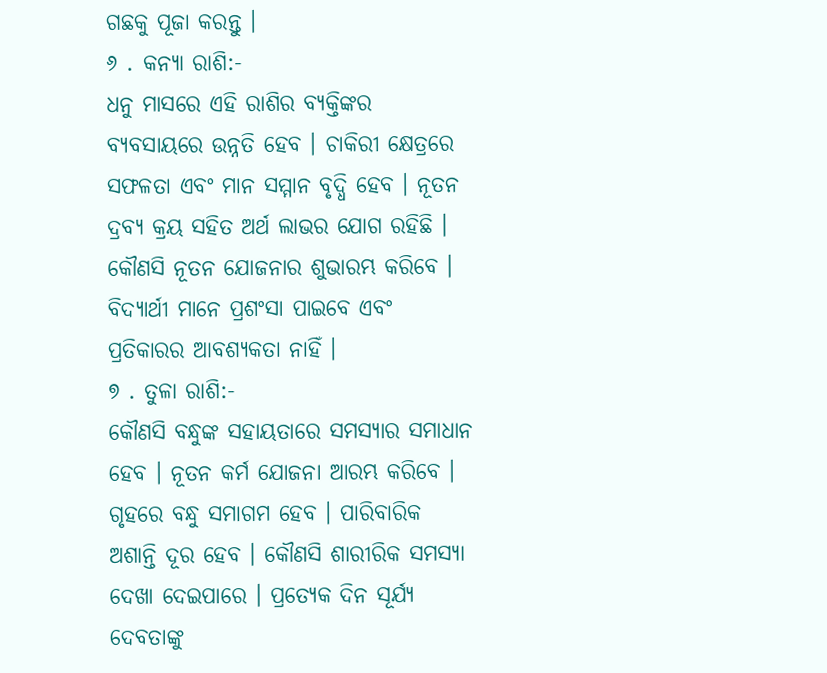ଗଛକୁ ପୂଜା କରନ୍ତୁ ।
୬ . କନ୍ୟା ରାଶି:-
ଧନୁ ମାସରେ ଏହି ରାଶିର ବ୍ୟକ୍ତିଙ୍କର ବ୍ୟବସାୟରେ ଉନ୍ନତି ହେବ । ଚାକିରୀ କ୍ଷେତ୍ରରେ ସଫଳତା ଏବଂ ମାନ ସମ୍ମାନ ବୃଦ୍ଧି ହେବ । ନୂତନ ଦ୍ରବ୍ୟ କ୍ରୟ ସହିତ ଅର୍ଥ ଲାଭର ଯୋଗ ରହିଛି । କୌଣସି ନୂତନ ଯୋଜନାର ଶୁଭାରମ୍ଭ କରିବେ । ବିଦ୍ୟାର୍ଥୀ ମାନେ ପ୍ରଶଂସା ପାଇବେ ଏବଂ ପ୍ରତିକାରର ଆବଶ୍ୟକତା ନାହିଁ ।
୭ . ତୁଳା ରାଶି:-
କୌଣସି ବନ୍ଧୁଙ୍କ ସହାୟତାରେ ସମସ୍ୟାର ସମାଧାନ ହେବ । ନୂତନ କର୍ମ ଯୋଜନା ଆରମ୍ଭ କରିବେ । ଗୃହରେ ବନ୍ଧୁ ସମାଗମ ହେବ । ପାରିବାରିକ ଅଶାନ୍ତି ଦୂର ହେବ । କୌଣସି ଶାରୀରିକ ସମସ୍ୟା ଦେଖା ଦେଇପାରେ । ପ୍ରତ୍ୟେକ ଦିନ ସୂର୍ଯ୍ୟ ଦେବତାଙ୍କୁ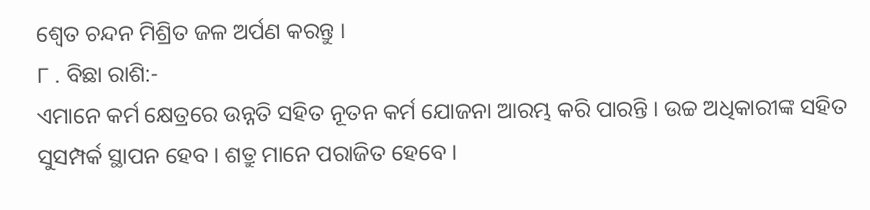ଶ୍ୱେତ ଚନ୍ଦନ ମିଶ୍ରିତ ଜଳ ଅର୍ପଣ କରନ୍ତୁ ।
୮ . ବିଛା ରାଶି:-
ଏମାନେ କର୍ମ କ୍ଷେତ୍ରରେ ଉନ୍ନତି ସହିତ ନୂତନ କର୍ମ ଯୋଜନା ଆରମ୍ଭ କରି ପାରନ୍ତି । ଉଚ୍ଚ ଅଧିକାରୀଙ୍କ ସହିତ ସୁସମ୍ପର୍କ ସ୍ଥାପନ ହେବ । ଶତ୍ରୁ ମାନେ ପରାଜିତ ହେବେ ।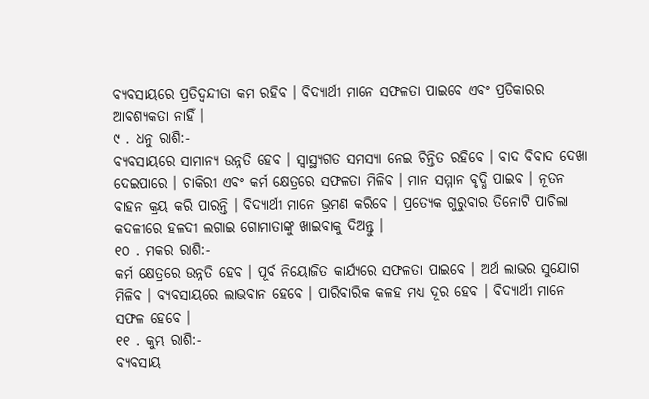ବ୍ୟବସାୟରେ ପ୍ରତିଦ୍ବନ୍ଦୀତା କମ ରହିବ । ବିଦ୍ୟାର୍ଥୀ ମାନେ ସଫଳତା ପାଇବେ ଏବଂ ପ୍ରତିକାରର ଆବଶ୍ୟକତା ନାହିଁ ।
୯ . ଧନୁ ରାଶି:-
ବ୍ୟବସାୟରେ ସାମାନ୍ୟ ଉନ୍ନତି ହେବ । ସ୍ୱାସ୍ଥ୍ୟଗତ ସମସ୍ୟା ନେଇ ଚିନ୍ତିତ ରହିବେ । ବାଦ ବିବାଦ ଦେଖା ଦେଇପାରେ । ଚାକିରୀ ଏବଂ କର୍ମ କ୍ଷେତ୍ରରେ ସଫଳତା ମିଳିବ । ମାନ ସମ୍ମାନ ବୃଦ୍ଧି ପାଇବ । ନୂତନ ବାହନ କ୍ରୟ କରି ପାରନ୍ତି । ବିଦ୍ୟାର୍ଥୀ ମାନେ ଭ୍ରମଣ କରିବେ । ପ୍ରତ୍ୟେକ ଗୁରୁବାର ତିନୋଟି ପାଚିଲା କଦଳୀରେ ହଳଦୀ ଲଗାଇ ଗୋମାତାଙ୍କୁ ଖାଇବାକୁ ଦିଅନ୍ତୁ ।
୧୦ . ମକର ରାଶି:-
କର୍ମ କ୍ଷେତ୍ରରେ ଉନ୍ନତି ହେବ । ପୂର୍ବ ନିୟୋଜିତ କାର୍ଯ୍ୟରେ ସଫଳତା ପାଇବେ । ଅର୍ଥ ଲାଭର ସୁଯୋଗ ମିଳିବ । ବ୍ୟବସାୟରେ ଲାଭବାନ ହେବେ । ପାରିବାରିକ କଳହ ମଧ୍ୟ ଦୂର ହେବ । ବିଦ୍ୟାର୍ଥୀ ମାନେ ସଫଳ ହେବେ ।
୧୧ . କୁମ୍ଭ ରାଶି:-
ବ୍ୟବସାୟ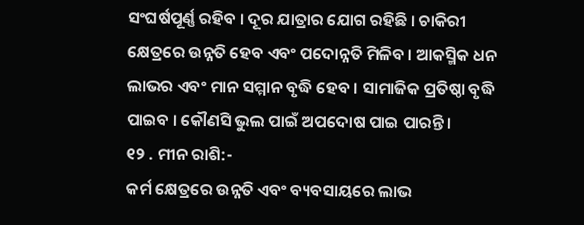ସଂଘର୍ଷପୂର୍ଣ୍ଣ ରହିବ । ଦୂର ଯାତ୍ରାର ଯୋଗ ରହିଛି । ଚାକିରୀ କ୍ଷେତ୍ରରେ ଉନ୍ନତି ହେବ ଏବଂ ପଦୋନ୍ନତି ମିଳିବ । ଆକସ୍ମିକ ଧନ ଲାଭର ଏବଂ ମାନ ସମ୍ମାନ ବୃଦ୍ଧି ହେବ । ସାମାଜିକ ପ୍ରତିଷ୍ଠା ବୃଦ୍ଧି ପାଇବ । କୌଣସି ଭୁଲ ପାଇଁ ଅପଦୋଷ ପାଇ ପାରନ୍ତି ।
୧୨ . ମୀନ ରାଶି:-
କର୍ମ କ୍ଷେତ୍ରରେ ଉନ୍ନତି ଏବଂ ବ୍ୟବସାୟରେ ଲାଭ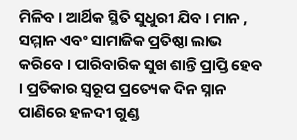ମିଳିବ । ଆର୍ଥିକ ସ୍ଥିତି ସୁଧୁରୀ ଯିବ । ମାନ , ସମ୍ମାନ ଏବଂ ସାମାଜିକ ପ୍ରତିଷ୍ଠା ଲାଭ କରିବେ । ପାରିବାରିକ ସୁଖ ଶାନ୍ତି ପ୍ରାପ୍ତି ହେବ । ପ୍ରତିକାର ସ୍ୱରୂପ ପ୍ରତ୍ୟେକ ଦିନ ସ୍ନାନ ପାଣିରେ ହଳଦୀ ଗୁଣ୍ଡ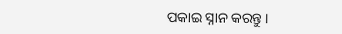ପକାଇ ସ୍ନାନ କରନ୍ତୁ ।